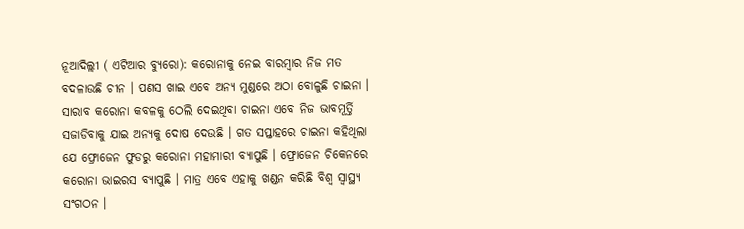ନୂଆଦିଲ୍ଲୀ ( ଏଟିଆର ବ୍ୟୁରୋ): କରୋନାକୁ ନେଇ ବାରମ୍ବାର ନିଜ ମତ ବଦଳାଉଛି ଚୀନ । ପଣସ ଖାଇ ଏବେ ଅନ୍ୟ ମୁଣ୍ଡରେ ଅଠା ବୋଳୁଛି ଚାଇନା । ସାରାବ କରୋନା କବଳକୁ ଠେଲି ଦେଇଥିବା ଚାଇନା ଏବେ ନିଜ ଭାବମୂର୍ତ୍ତି ସଜାଡିବାକୁ ଯାଇ ଅନ୍ୟକୁ ଦୋଷ ଦେଉଛି । ଗତ ସପ୍ତାହରେ ଚାଇନା କହିଥିଲା ଯେ ଫ୍ରୋଜେନ ଫୁଡରୁ କରୋନା ମହାମାରୀ ବ୍ୟାପୁଛି । ଫ୍ରୋଜେନ ଚିକେନରେ କରୋନା ଭାଇରସ ବ୍ୟାପୁଛି । ମାତ୍ର ଏବେ ଏହାକୁ ଖଣ୍ଡନ କରିଛି ବିଶ୍ୱ ସ୍ୱାସ୍ଥ୍ୟ ସଂଗଠନ ।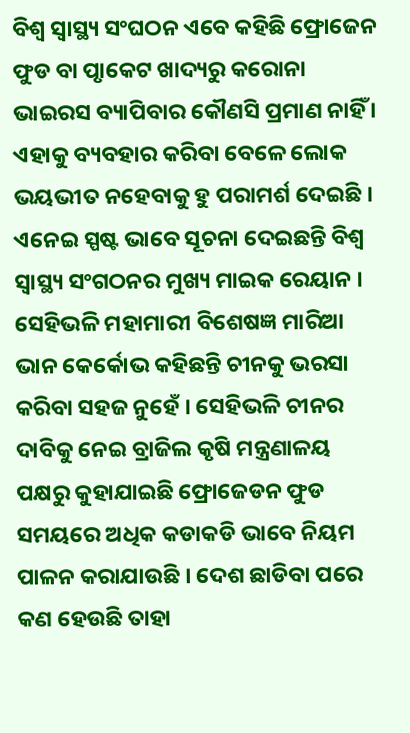ବିଶ୍ୱ ସ୍ୱାସ୍ଥ୍ୟ ସଂଘଠନ ଏବେ କହିଛି ଫ୍ରୋଜେନ ଫୁଡ ବା ପୃାକେଟ ଖାଦ୍ୟରୁ କରୋନା ଭାଇରସ ବ୍ୟାପିବାର କୌଣସି ପ୍ରମାଣ ନାହିଁ । ଏହାକୁ ବ୍ୟବହାର କରିବା ବେଳେ ଲୋକ ଭୟଭୀତ ନହେବାକୁ ହୁ ପରାମର୍ଶ ଦେଇଛି । ଏନେଇ ସ୍ପଷ୍ଟ ଭାବେ ସୂଚନା ଦେଇଛନ୍ତି ବିଶ୍ୱ ସ୍ୱାସ୍ଥ୍ୟ ସଂଗଠନର ମୁଖ୍ୟ ମାଇକ ରେୟାନ ।
ସେହିଭଳି ମହାମାରୀ ବିଶେଷଜ୍ଞ ମାରିଆ ଭାନ କେର୍କୋଭ କହିଛନ୍ତି ଚୀନକୁ ଭରସା କରିବା ସହଜ ନୁହେଁ । ସେହିଭଳି ଚୀନର ଦାବିକୁ ନେଇ ବ୍ରାଜିଲ କୃଷି ମନ୍ତ୍ରଣାଳୟ ପକ୍ଷରୁ କୁହାଯାଇଛି ଫ୍ରୋଜେଡନ ଫୁଡ ସମୟରେ ଅଧିକ କଡାକଡି ଭାବେ ନିୟମ ପାଳନ କରାଯାଉଛି । ଦେଶ ଛାଡିବା ପରେ କଣ ହେଉଛି ତାହା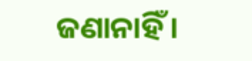ଜଣାନାହିଁ ।